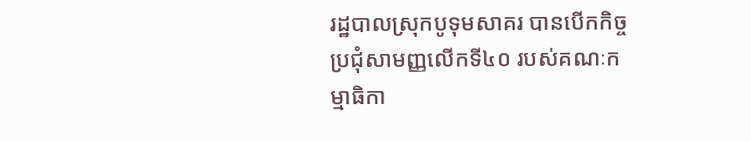រដ្ឋបាលស្រុកបូទុមសាគរ បានបើកកិច្ចប្រជុំសាមញ្ញលើកទី៤០ របស់គណៈកម្មាធិកា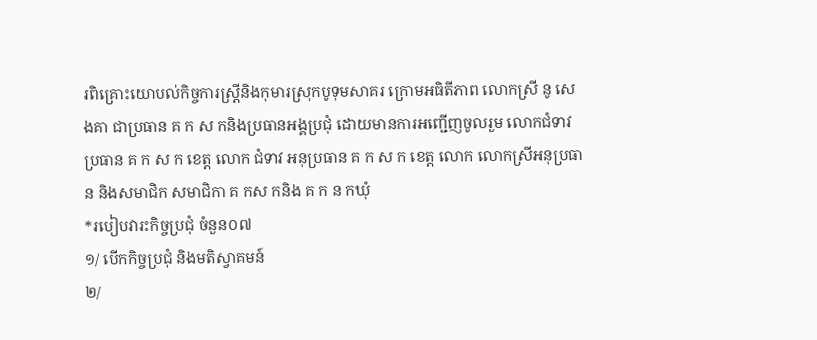រពិគ្រោះយោបល់កិច្ចការស្ត្រីនិងកុមារស្រុកបូទុមសាគរ ក្រោមអធិតីភាព លោកស្រី នូ សេងគា ជាប្រធាន គ ក ស កនិងប្រធានអង្គប្រជុំ ដោយមានការអញ្ជើញចូលរួម លោកជំទាវ ប្រធាន គ ក ស ក ខេត្ត លោក ជំទាវ អនុប្រធាន គ ក ស ក ខេត្ត លោក លោកស្រីអនុប្រធាន និងសមាជិក សមាជិកា គ កស កនិង គ ក ន កឃុំ
*របៀបវារះកិច្ចប្រជុំ ចំនួន០៧
១/ បើកកិច្ចប្រជុំ និងមតិស្វាគមន៍
២/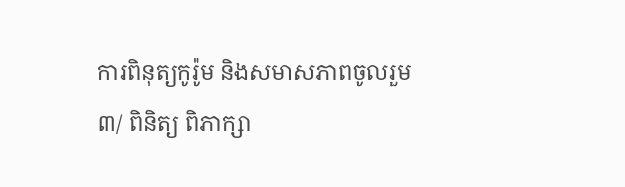ការពិនុត្យកូរ៉ូម និងសមាសភាពចូលរួម
៣/ ពិនិត្យ ពិភាក្សា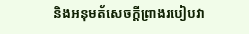និងអនុមត័សេចក្តីព្រាងរបៀបវា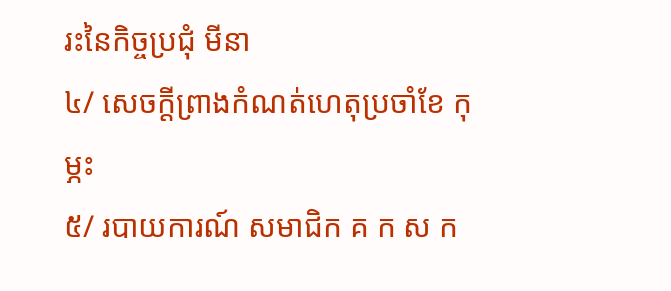រះនៃកិច្ចប្រជុំ មីនា
៤/ សេចក្តីព្រាងកំណត់ហេតុប្រចាំខែ កុម្ភះ
៥/ របាយការណ៍ សមាជិក គ ក ស ក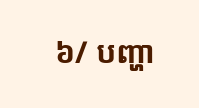៦/ បញ្ហា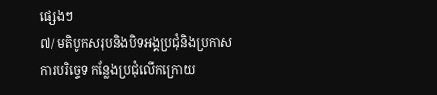ផ្សេងៗ
៧/ មតិបូកសរុបនិងបិទអង្គប្រជុំនិងប្រកាសការបរិច្ទេទ កន្លែងប្រជុំលើកក្រោយ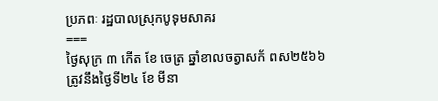ប្រភពៈ រដ្ឋបាលស្រុកបូទុមសាគរ
===
ថ្ងៃសុក្រ ៣ កើត ខែ ចេត្រ ឆ្នាំខាលចត្វាសក័ ពស២៥៦៦
ត្រូវនឹងថ្ងៃទី២៤ ខែ មីនា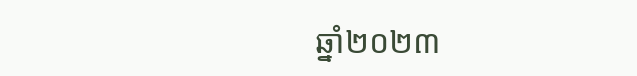ឆ្នាំ២០២៣